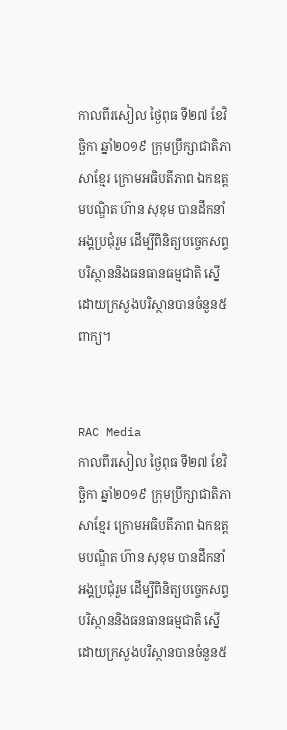កាលពីរសៀល ថ្ងៃពុធ ទី២៧ ខែវិច្ឆិកា ឆ្នាំ២០១៩ ក្រុមប្រឹក្សាជាតិភាសាខ្មែរ ក្រោមអធិបតីភាព ឯកឧត្តមបណ្ឌិត ហ៊ាន សុខុម បានដឹកនាំអង្គប្រជុំរួម ដើម្បីពិនិត្យបច្ចេកសព្ទបរិស្ថាននិងធនធានធម្មជាតិ ស្នើដោយក្រសួងបរិស្ថានបានចំនួន៥ពាក្យ។


RAC Media
កាលពីរសៀល ថ្ងៃពុធ ទី២៧ ខែវិច្ឆិកា ឆ្នាំ២០១៩ ក្រុមប្រឹក្សាជាតិភាសាខ្មែរ ក្រោមអធិបតីភាព ឯកឧត្តមបណ្ឌិត ហ៊ាន សុខុម បានដឹកនាំអង្គប្រជុំរួម ដើម្បីពិនិត្យបច្ចេកសព្ទបរិស្ថាននិងធនធានធម្មជាតិ ស្នើដោយក្រសួងបរិស្ថានបានចំនួន៥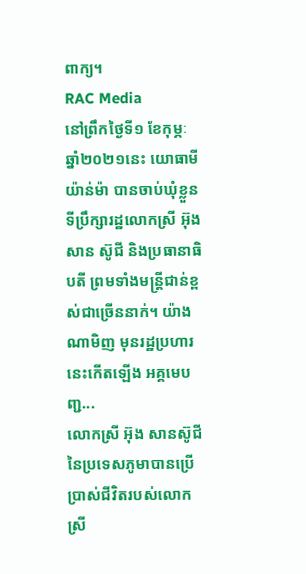ពាក្យ។
RAC Media
នៅព្រឹកថ្ងៃទី១ ខែកុម្ភៈ ឆ្នាំ២០២១នេះ យោធាមីយ៉ាន់ម៉ា បានចាប់ឃុំខ្លួនទីប្រឹក្សារដ្ឋលោកស្រី អ៊ុង សាន ស៊ូជី និងប្រធានាធិបតី ព្រមទាំងមន្រ្តីជាន់ខ្ពស់ជាច្រើននាក់។ យ៉ាងណាមិញ មុនរដ្ឋប្រហារនេះកើតឡើង អគ្គមេបញ្ជ...
លោកស្រី អ៊ុង សានស៊ូជី នៃប្រទេសភូមាបានប្រើប្រាស់ជីវិតរបស់លោកស្រី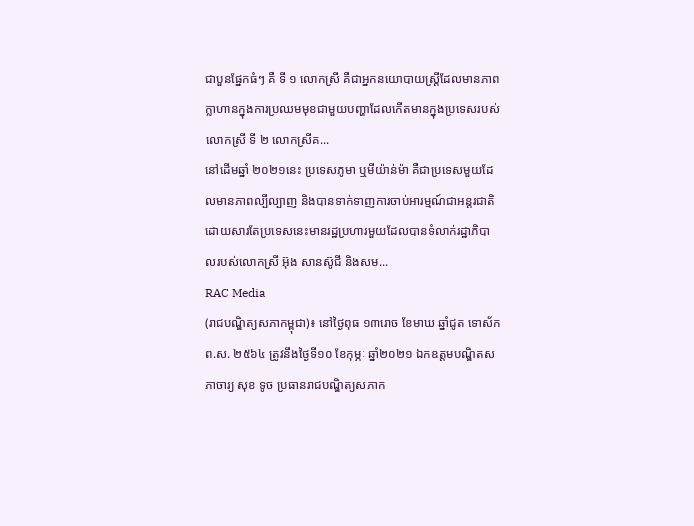ជាបួនផ្នែកធំៗ គឺ ទី ១ លោកស្រី គឺជាអ្នកនយោបាយស្ត្រីដែលមានភាពក្លាហានក្នុងការប្រឈមមុខជាមួយបញ្ហាដែលកើតមានក្នុងប្រទេសរបស់លោកស្រី ទី ២ លោកស្រីគ...
នៅដើមឆ្នាំ ២០២១នេះ ប្រទេសភូមា ឬមីយ៉ាន់ម៉ា គឺជាប្រទេសមួយដែលមានភាពល្បីល្បាញ និងបានទាក់ទាញការចាប់អារម្មណ៍ជាអន្តរជាតិ ដោយសារតែប្រទេសនេះមានរដ្ឋប្រហារមួយដែលបានទំលាក់រដ្ឋាភិបាលរបស់លោកស្រី អ៊ុង សានស៊ូជី និងសម...
RAC Media
(រាជបណ្ឌិត្យសភាកម្ពុជា)៖ នៅថ្ងៃពុធ ១៣រោច ខែមាឃ ឆ្នាំជូត ទោស័ក ព.ស. ២៥៦៤ ត្រូវនឹងថ្ងៃទី១០ ខែកុម្ភៈ ឆ្នាំ២០២១ ឯកឧត្តមបណ្ឌិតសភាចារ្យ សុខ ទូច ប្រធានរាជបណ្ឌិត្យសភាក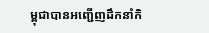ម្ពុជាបានអញ្ជើញដឹកនាំកិ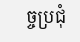ច្ចប្រជុំ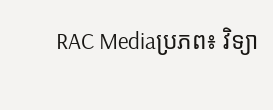RAC Mediaប្រភព៖ វិទ្យា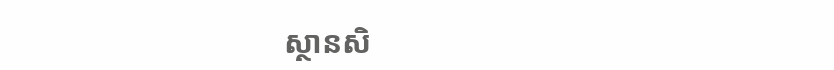ស្ថានសិ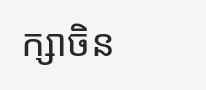ក្សាចិន